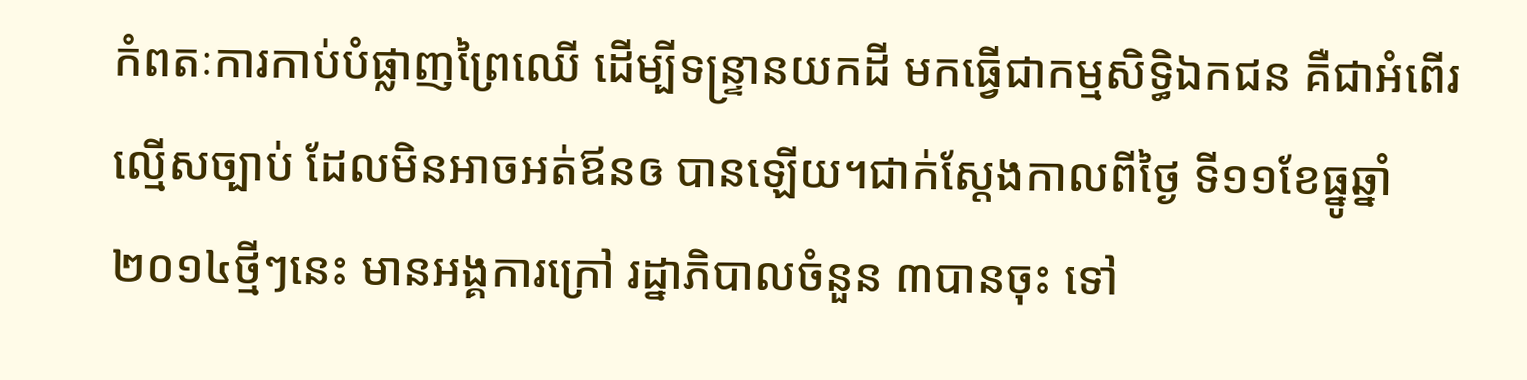កំពតៈការកាប់បំផ្លាញព្រៃឈើ ដើម្បីទន្រ្ទានយកដី មកធ្វើជាកម្មសិទ្ធិឯកជន គឺជាអំពើរល្មើសច្បាប់ ដែលមិនអាចអត់ឪនឲ បានឡើយ។ជាក់ស្តែងកាលពីថ្ងៃ ទី១១ខែធ្នូឆ្នាំ២០១៤ថ្មីៗនេះ មានអង្គការក្រៅ រដ្នាភិបាលចំនួន ៣បានចុះ ទៅ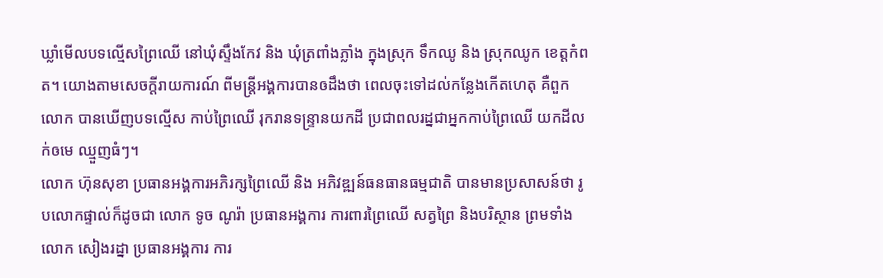ឃ្លាំមើលបទល្មើសព្រៃឈើ នៅឃុំស្ទឹងកែវ និង ឃុំត្រពាំងភ្លាំង ក្នុងស្រុក ទឹកឈូ និង ស្រុកឈូក ខេត្តកំពត។ យោងតាមសេចក្តីរាយការណ៍ ពីមន្ត្រីអង្គការបានឲដឹងថា ពេលចុះទៅដល់កន្លែងកើតហេតុ គឺពួកលោក បានឃើញបទល្មើស កាប់ព្រៃឈើ រុករានទន្រ្ទានយកដី ប្រជាពលរដ្នជាអ្នកកាប់ព្រៃឈើ យកដីលក់ឲមេ ឈ្មួញធំៗ។
លោក ហ៊ុនសុខា ប្រធានអង្គការអភិរក្សព្រៃឈើ និង អភិវឌ្ឍន៍ធនធានធម្មជាតិ បានមានប្រសាសន៍ថា រូបលោកផ្ទាល់ក៏ដូចជា លោក ទូច ណូរ៉ា ប្រធានអង្គការ ការពារព្រៃឈើ សត្វព្រៃ និងបរិស្ថាន ព្រមទាំង លោក សៀងរដ្នា ប្រធានអង្គការ ការ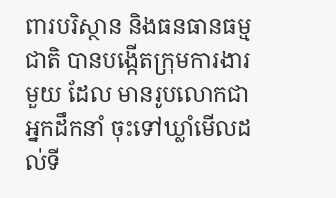ពារបរិស្ថាន និងធនធានធម្មជាតិ បានបង្កើតក្រុមការងារមួយ ដែល មានរូបលោកជាអ្នកដឹកនាំ ចុះទៅឃ្លាំមើលដល់ទី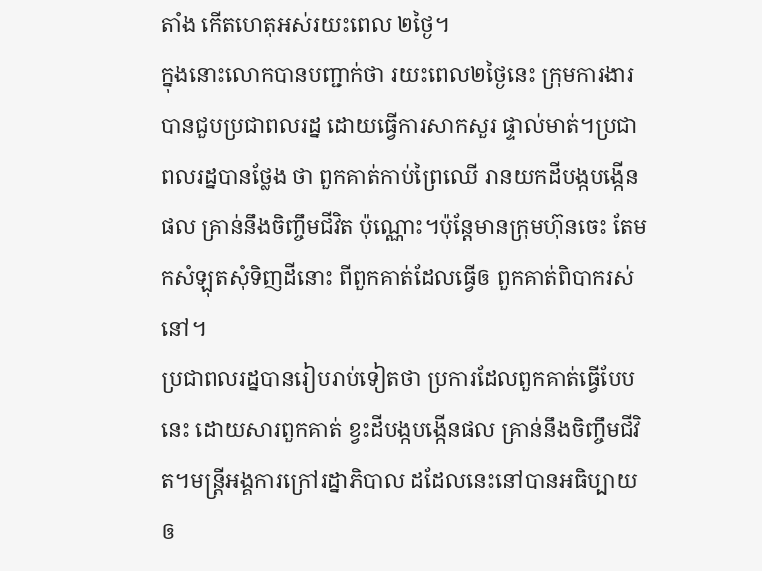តាំង កើតហេតុអស់រយះពេល ២ថ្ងៃ។
ក្នុងនោះលោកបានបញ្ជាក់ថា រយះពេល២ថ្ងៃនេះ ក្រុមការងារបានជួបប្រជាពលរដ្ន ដោយធ្វើការសាកសួរ ផ្ទាល់មាត់។ប្រជាពលរដ្នបានថ្លែង ថា ពួកគាត់កាប់ព្រៃឈើ រានយកដីបង្កបង្កើនផល គ្រាន់នឹងចិញ្ចឹមជីវិត ប៉ុណ្ណោះ។ប៉ុន្តែមានក្រុមហ៊ុនចេះ តែមកសំឡុតសុំទិញដីនោះ ពីពួកគាត់ដែលធ្វើឲ ពួកគាត់ពិបាករស់នៅ។
ប្រជាពលរដ្នបានរៀបរាប់ទៀតថា ប្រការដែលពួកគាត់ធ្វើបែបនេះ ដោយសារពួកគាត់ ខ្វះដីបង្កបង្កើនផល គ្រាន់នឹងចិញ្ចឹមជីវិត។មន្ត្រីអង្គការក្រៅរដ្នាភិបាល ដដែលនេះនៅបានអធិប្បាយ ឲ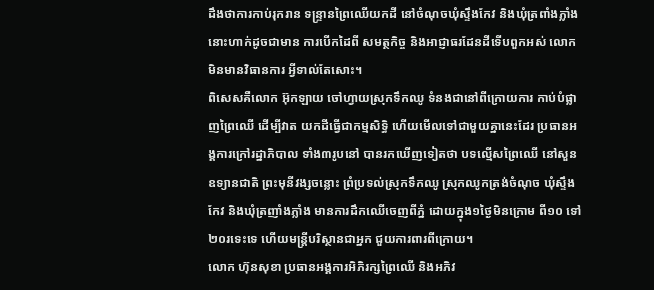ដឹងថាការកាប់រុករាន ទន្ទ្រានព្រៃឈើយកដី នៅចំណុចឃុំស្ទឹងកែវ និងឃុំត្រពាំងភ្លាំង នោះហាក់ដូចជាមាន ការបើកដៃពី សមត្ថកិច្ច និងអាជ្ញាធរដែនដីទើបពួកអស់ លោកមិនមានវិធានការ អ្វីទាល់តែសោះ។
ពិសេសគឺលោក អ៊ុកឡាយ ចៅហ្វាយស្រុកទឹកឈូ ទំនងជានៅពីក្រោយការ កាប់បំផ្លាញព្រៃឈើ ដើម្បីវាត យកដីធ្វើជាកម្មសិទ្ធិ ហើយមើលទៅជាមួយគ្នានេះដែរ ប្រធានអង្គការក្រៅរដ្នាភិបាល ទាំង៣រូបនៅ បានរកឃើញទៀតថា បទល្មើសព្រៃឈើ នៅសួនឧទ្យានជាតិ ព្រះមុនីវង្សចន្លោះ ព្រំប្រទល់ស្រុកទឹកឈូ ស្រុកឈូកត្រង់ចំណុច ឃុំស្ទឹងកែវ និងឃុំត្រញាំងភ្លាំង មានការដឹកឈើចេញពីភ្នំ ដោយក្នុង១ថ្ងៃមិនក្រោម ពី១០ ទៅ២០រទេះទេ ហើយមន្ត្រីបរិស្ថានជាអ្នក ជួយការពារពីក្រោយ។
លោក ហ៊ុនសុខា ប្រធានអង្គការអិភិរក្សព្រៃឈើ និងអភិវ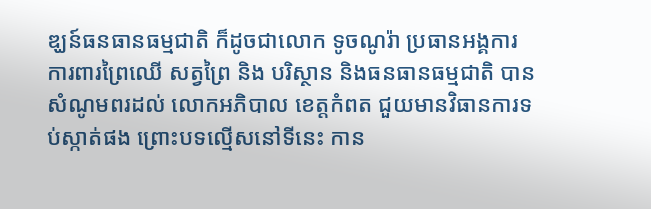ឌ្ឃន៍ធនធានធម្មជាតិ ក៏ដូចជាលោក ទូចណូរ៉ា ប្រធានអង្គការ ការពារព្រៃឈើ សត្វព្រៃ និង បរិស្ថាន និងធនធានធម្មជាតិ បានសំណូមពរដល់ លោកអភិបាល ខេត្តកំពត ជួយមានវិធានការទប់ស្កាត់ផង ព្រោះបទល្មើសនៅទីនេះ កាន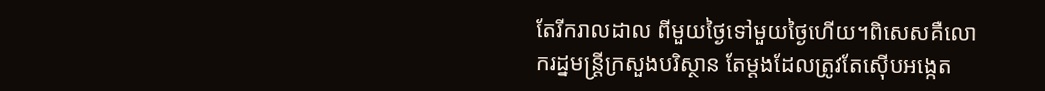តែរីករាលដាល ពីមួយថ្ងៃទៅមួយថ្ងៃហើយ។ពិសេសគឺលោករដ្នមន្រ្តីក្រសួងបរិស្ថាន តែម្តងដែលត្រូវតែស៊ើបអង្កេត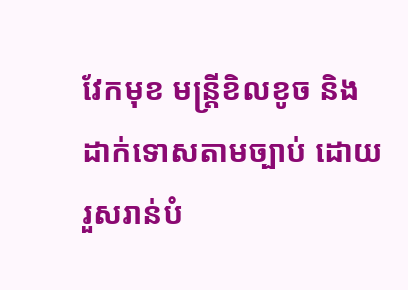វែកមុខ មន្ត្រីខិលខូច និងដាក់ទោសតាមច្បាប់ ដោយរួសរាន់បំ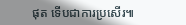ផុត ទើបជាការប្រសើរ៕